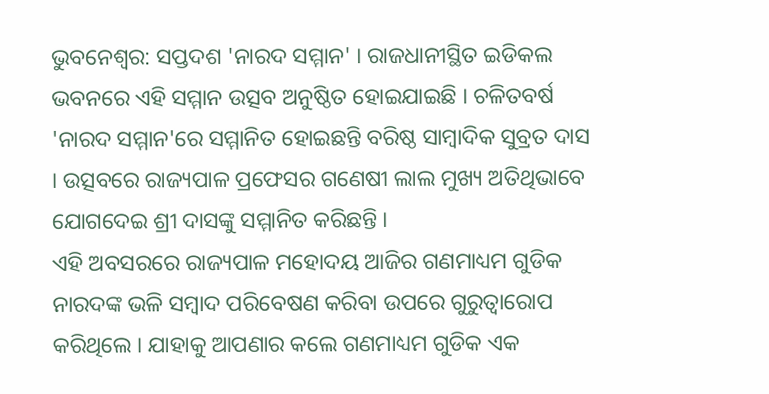ଭୁବନେଶ୍ୱର: ସପ୍ତଦଶ 'ନାରଦ ସମ୍ମାନ' । ରାଜଧାନୀସ୍ଥିତ ଇଡିକଲ ଭବନରେ ଏହି ସମ୍ମାନ ଉତ୍ସବ ଅନୁଷ୍ଠିତ ହୋଇଯାଇଛି । ଚଳିତବର୍ଷ 'ନାରଦ ସମ୍ମାନ'ରେ ସମ୍ମାନିତ ହୋଇଛନ୍ତି ବରିଷ୍ଠ ସାମ୍ବାଦିକ ସୁବ୍ରତ ଦାସ । ଉତ୍ସବରେ ରାଜ୍ୟପାଳ ପ୍ରଫେସର ଗଣେଷୀ ଲାଲ ମୁଖ୍ୟ ଅତିଥିଭାବେ ଯୋଗଦେଇ ଶ୍ରୀ ଦାସଙ୍କୁ ସମ୍ମାନିତ କରିଛନ୍ତି ।
ଏହି ଅବସରରେ ରାଜ୍ୟପାଳ ମହୋଦୟ ଆଜିର ଗଣମାଧ୍ୟମ ଗୁଡିକ ନାରଦଙ୍କ ଭଳି ସମ୍ବାଦ ପରିବେଷଣ କରିବା ଉପରେ ଗୁରୁତ୍ୱାରୋପ କରିଥିଲେ । ଯାହାକୁ ଆପଣାର କଲେ ଗଣମାଧ୍ୟମ ଗୁଡିକ ଏକ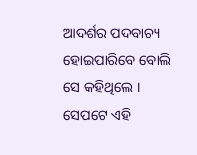ଆଦର୍ଶର ପଦବାଚ୍ୟ ହୋଇପାରିବେ ବୋଲି ସେ କହିଥିଲେ । ସେପଟେ ଏହି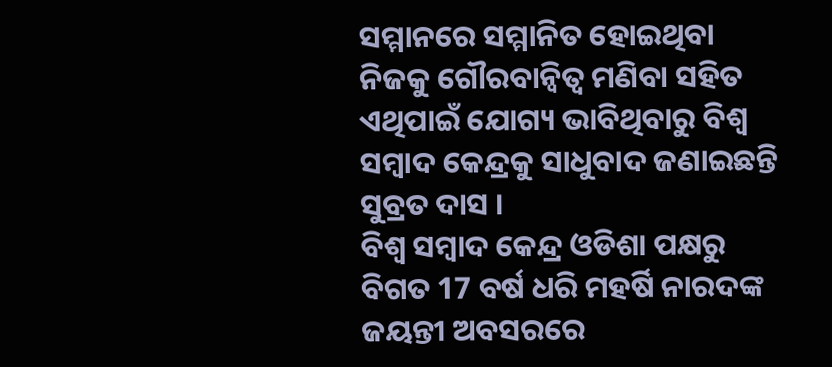ସମ୍ମାନରେ ସମ୍ମାନିତ ହୋଇଥିବା ନିଜକୁ ଗୌରବାନ୍ବିତ୍ୱ ମଣିବା ସହିତ ଏଥିପାଇଁ ଯୋଗ୍ୟ ଭାବିଥିବାରୁ ବିଶ୍ୱ ସମ୍ବାଦ କେନ୍ଦ୍ରକୁ ସାଧୁବାଦ ଜଣାଇଛନ୍ତି ସୁବ୍ରତ ଦାସ ।
ବିଶ୍ଵ ସମ୍ବାଦ କେନ୍ଦ୍ର ଓଡିଶା ପକ୍ଷରୁ ବିଗତ 17 ବର୍ଷ ଧରି ମହର୍ଷି ନାରଦଙ୍କ ଜୟନ୍ତୀ ଅବସରରେ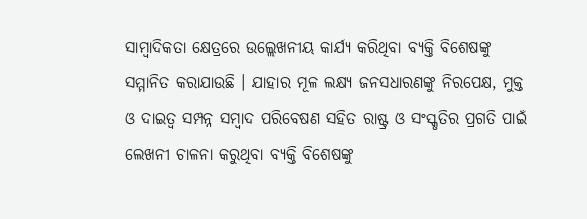ସାମ୍ବାଦିକତା କ୍ଷେତ୍ରରେ ଉଲ୍ଲେଖନୀୟ କାର୍ଯ୍ୟ କରିଥିବା ବ୍ୟକ୍ତି ବିଶେଷଙ୍କୁ ସମ୍ମାନିତ କରାଯାଉଛି । ଯାହାର ମୂଳ ଲକ୍ଷ୍ୟ ଜନସଧାରଣଙ୍କୁ ନିରପେକ୍ଷ, ମୁକ୍ତ ଓ ଦାଇତ୍ୱ ସମ୍ପନ୍ନ ସମ୍ବାଦ ପରିବେଷଣ ସହିତ ରାଷ୍ଟ୍ର ଓ ସଂସ୍କୃତିର ପ୍ରଗତି ପାଇଁ ଲେଖନୀ ଚାଳନା କରୁଥିବା ବ୍ୟକ୍ତି ବିଶେଷଙ୍କୁ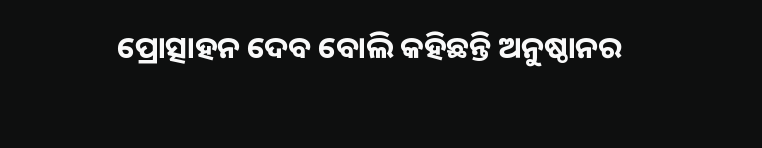ପ୍ରୋତ୍ସାହନ ଦେବ ବୋଲି କହିଛନ୍ତି ଅନୁଷ୍ଠାନର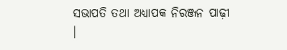ସଭାପତି ତଥା ଅଧ୍ୟାପକ ନିରଞ୍ଜନ ପାଢ଼ୀ ।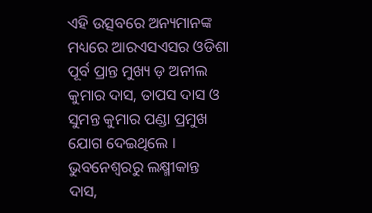ଏହି ଉତ୍ସବରେ ଅନ୍ୟମାନଙ୍କ ମଧ୍ୟରେ ଆରଏସଏସର ଓଡିଶା ପୂର୍ବ ପ୍ରାନ୍ତ ମୁଖ୍ୟ ଡ଼ ଅନୀଲ କୁମାର ଦାସ, ତାପସ ଦାସ ଓ ସୁମନ୍ତ କୁମାର ପଣ୍ଡା ପ୍ରମୁଖ ଯୋଗ ଦେଇଥିଲେ ।
ଭୁବନେଶ୍ୱରରୁ ଲକ୍ଷ୍ମୀକାନ୍ତ ଦାସ,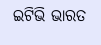ଇଟିଭି ଭାରତ